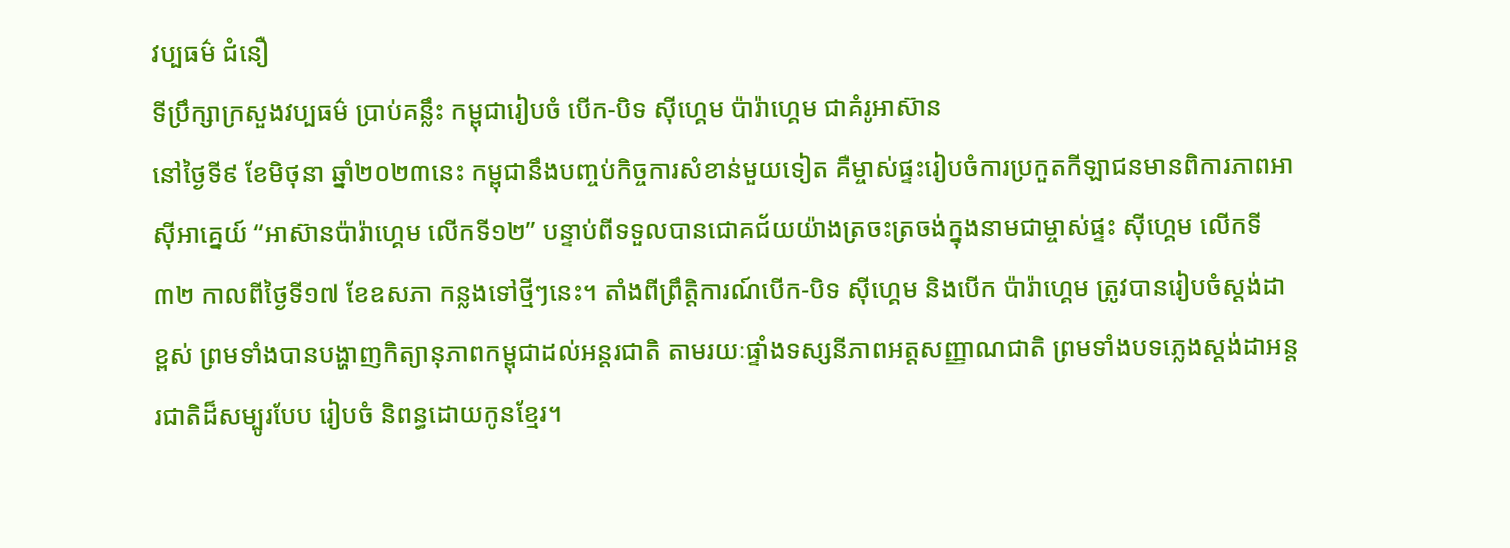វប្បធម៌ ជំនឿ
ទីប្រឹក្សាក្រសួងវប្បធម៌ ប្រាប់គន្លឹះ កម្ពុជារៀបចំ បើក-បិទ ស៊ីហ្គេម ប៉ារ៉ាហ្គេម ជាគំរូអាស៊ាន
នៅថ្ងៃទី៩ ខែមិថុនា ឆ្នាំ២០២៣នេះ កម្ពុជានឹងបញ្ចប់កិច្ចការសំខាន់មួយទៀត គឺម្ចាស់ផ្ទះរៀបចំការប្រកួតកីឡាជនមានពិការភាពអាស៊ីអាគ្នេយ៍ “អាស៊ានប៉ារ៉ាហ្គេម លើកទី១២” បន្ទាប់ពីទទួលបានជោគជ័យយ៉ាងត្រចះត្រចង់ក្នុងនាមជាម្ចាស់ផ្ទះ ស៊ីហ្គេម លើកទី៣២ កាលពីថ្ងៃទី១៧ ខែឧសភា កន្លងទៅថ្មីៗនេះ។ តាំងពីព្រឹត្តិការណ៍បើក-បិទ ស៊ីហ្គេម និងបើក ប៉ារ៉ាហ្គេម ត្រូវបានរៀបចំស្ដង់ដាខ្ពស់ ព្រមទាំងបានបង្ហាញកិត្យានុភាពកម្ពុជាដល់អន្តរជាតិ តាមរយៈផ្ទាំងទស្សនីភាពអត្តសញ្ញាណជាតិ ព្រមទាំងបទភ្លេងស្ដង់ដាអន្តរជាតិដ៏សម្បូរបែប រៀបចំ និពន្ធដោយកូនខ្មែរ។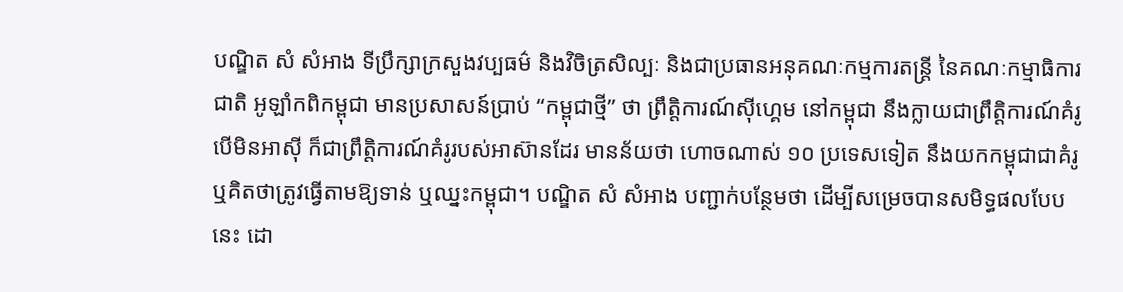បណ្ឌិត សំ សំអាង ទីប្រឹក្សាក្រសួងវប្បធម៌ និងវិចិត្រសិល្បៈ និងជាប្រធានអនុគណៈកម្មការតន្ត្រី នៃគណៈកម្មាធិការជាតិ អូឡាំកពិកម្ពុជា មានប្រសាសន៍ប្រាប់ “កម្ពុជាថ្មី” ថា ព្រឹត្តិការណ៍ស៊ីហ្គេម នៅកម្ពុជា នឹងក្លាយជាព្រឹត្តិការណ៍គំរូ បើមិនអាស៊ី ក៏ជាព្រឹត្តិការណ៍គំរូរបស់អាស៊ានដែរ មានន័យថា ហោចណាស់ ១០ ប្រទេសទៀត នឹងយកកម្ពុជាជាគំរូ ឬគិតថាត្រូវធ្វើតាមឱ្យទាន់ ឬឈ្នះកម្ពុជា។ បណ្ឌិត សំ សំអាង បញ្ជាក់បន្ថែមថា ដើម្បីសម្រេចបានសមិទ្ធផលបែបនេះ ដោ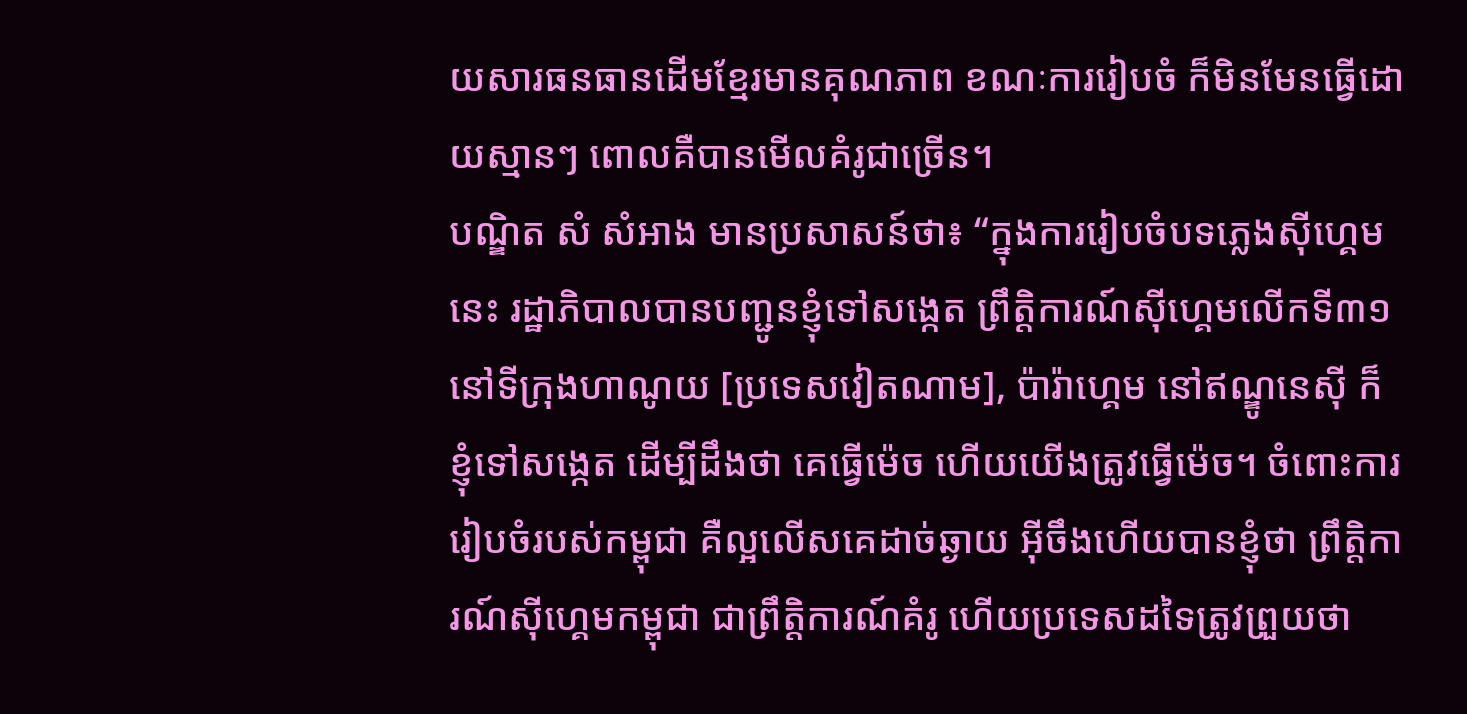យសារធនធានដើមខ្មែរមានគុណភាព ខណៈការរៀបចំ ក៏មិនមែនធ្វើដោយស្មានៗ ពោលគឺបានមើលគំរូជាច្រើន។
បណ្ឌិត សំ សំអាង មានប្រសាសន៍ថា៖ “ក្នុងការរៀបចំបទភ្លេងស៊ីហ្គេមនេះ រដ្ឋាភិបាលបានបញ្ជូនខ្ញុំទៅសង្កេត ព្រឹត្តិការណ៍ស៊ីហ្គេមលើកទី៣១ នៅទីក្រុងហាណូយ [ប្រទេសវៀតណាម], ប៉ារ៉ាហ្គេម នៅឥណ្ឌូនេស៊ី ក៏ខ្ញុំទៅសង្កេត ដើម្បីដឹងថា គេធ្វើម៉េច ហើយយើងត្រូវធ្វើម៉េច។ ចំពោះការរៀបចំរបស់កម្ពុជា គឺល្អលើសគេដាច់ឆ្ងាយ អ៊ីចឹងហើយបានខ្ញុំថា ព្រឹត្តិការណ៍ស៊ីហ្គេមកម្ពុជា ជាព្រឹត្តិការណ៍គំរូ ហើយប្រទេសដទៃត្រូវព្រួយថា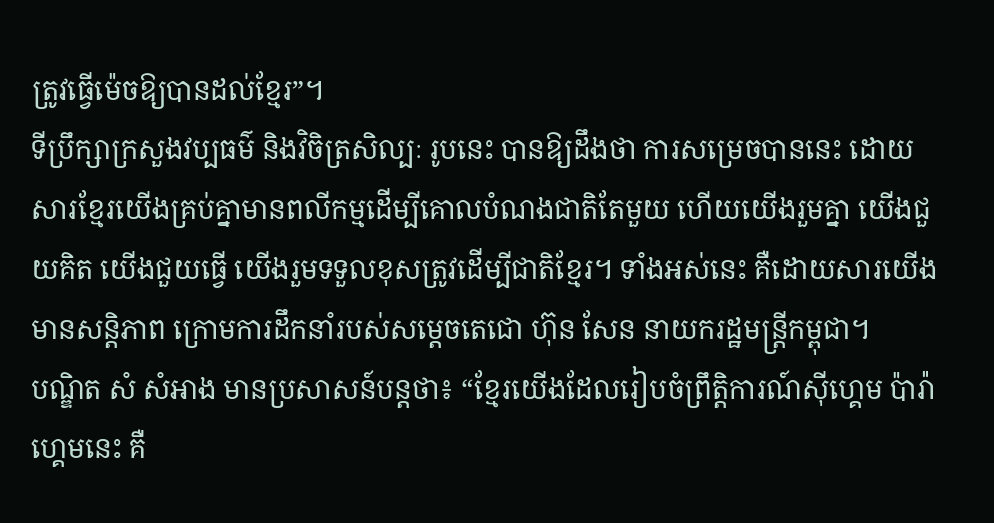ត្រូវធ្វើម៉េចឱ្យបានដល់ខ្មែរ”។
ទីប្រឹក្សាក្រសួងវប្បធម៌ និងវិចិត្រសិល្បៈ រូបនេះ បានឱ្យដឹងថា ការសម្រេចបាននេះ ដោយសារខ្មែរយើងគ្រប់គ្នាមានពលីកម្មដើម្បីគោលបំណងជាតិតែមួយ ហើយយើងរួមគ្នា យើងជួយគិត យើងជួយធ្វើ យើងរួមទទួលខុសត្រូវដើម្បីជាតិខ្មែរ។ ទាំងអស់នេះ គឺដោយសារយើងមានសន្តិភាព ក្រោមការដឹកនាំរបស់សម្ដេចតេជោ ហ៊ុន សែន នាយករដ្ឋមន្ត្រីកម្ពុជា។
បណ្ឌិត សំ សំអាង មានប្រសាសន៍បន្តថា៖ “ខ្មែរយើងដែលរៀបចំព្រឹត្តិការណ៍ស៊ីហ្គេម ប៉ារ៉ាហ្គេមនេះ គឺ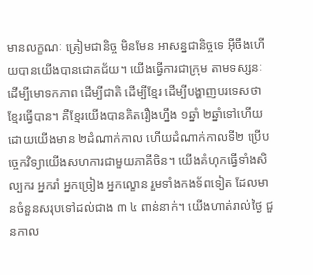មានលក្ខណៈ ត្រៀមជានិច្ច មិនមែន អាសន្នជានិច្ចទេ អ៊ីចឹងហើយបានយើងបានជោគជ័យ។ យើងធ្វើការជាក្រុម តាមទស្សនៈដើម្បីមោទកភាព ដើម្បីជាតិ ដើម្បីខ្មែរ ដើម្បីបង្ហាញបរទេសថា ខ្មែរធ្វើបាន។ គឺខ្មែរយើងបានគិតរឿងហ្នឹង ១ឆ្នាំ ២ឆ្នាំទៅហើយ ដោយយើងមាន ២ដំណាក់កាល ហើយដំណាក់កាលទី២ ប្រើបច្ចេកវិទ្យាយើងសហការជាមួយភាគីចិន។ យើងគំហុកធ្វើទាំងសិល្បករ អ្នករាំ អ្នកច្រៀង អ្នកល្ខោន រួមទាំងកងទ័ពទៀត ដែលមានចំនួនសរុបទៅដល់ជាង ៣ ៤ ពាន់នាក់។ យើងហាត់រាល់ថ្ងៃ ជួនកាល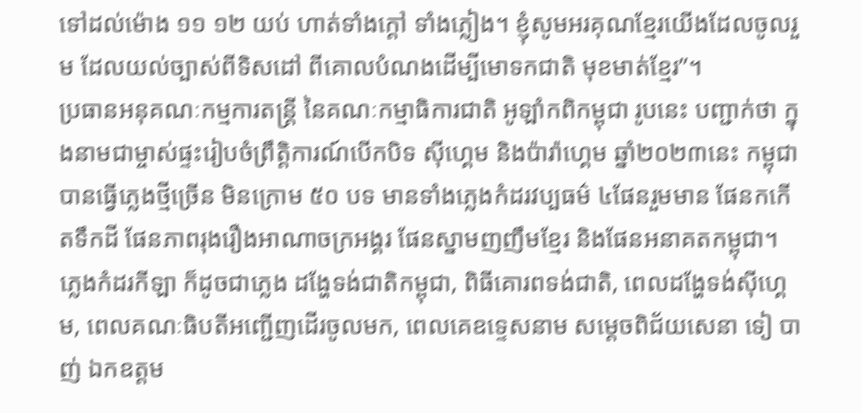ទៅដល់ម៉ោង ១១ ១២ យប់ ហាត់ទាំងក្ដៅ ទាំងភ្លៀង។ ខ្ញុំសូមអរគុណខ្មែរយើងដែលចូលរួម ដែលយល់ច្បាស់ពីទិសដៅ ពីគោលបំណងដើម្បីមោទកជាតិ មុខមាត់ខ្មែរ”។
ប្រធានអនុគណៈកម្មការតន្ត្រី នៃគណៈកម្មាធិការជាតិ អូឡាំកពិកម្ពុជា រូបនេះ បញ្ជាក់ថា ក្នុងនាមជាម្ចាស់ផ្ទះរៀបចំព្រឹត្តិការណ៍បើកបិទ ស៊ីហ្គេម និងប៉ារ៉ាហ្គេម ឆ្នាំ២០២៣នេះ កម្ពុជាបានធ្វើភ្លេងថ្មីច្រើន មិនក្រោម ៥០ បទ មានទាំងភ្លេងកំដរវប្បធម៌ ៤ផែនរួមមាន ផែនកកើតទឹកដី ផែនភាពរុងរឿងអាណាចក្រអង្គរ ផែនស្នាមញញឹមខ្មែរ និងផែនអនាគតកម្ពុជា។ ភ្លេងកំដរកីឡា ក៏ដូចជាភ្លេង ដង្ហែទង់ជាតិកម្ពុជា, ពិធីគោរពទង់ជាតិ, ពេលដង្ហែទង់ស៊ីហ្គេម, ពេលគណៈធិបតីអញ្ជើញដើរចូលមក, ពេលគេឧទ្ទេសនាម សម្ដេចពិជ័យសេនា ទៀ បាញ់ ឯកឧត្ដម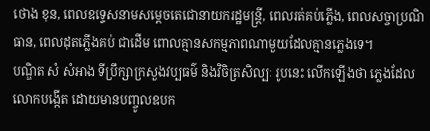ថោង ខុន, ពេលឧទ្ទេសនាមសម្ដេចតេជោនាយករដ្ឋមន្ត្រី, ពេលរត់គប់ភ្លើង, ពេលសច្ចាប្រណិធាន, ពេលដុតភ្លើងគប់ ជាដើម ពោលគ្មានសកម្មភាពណាមួយដែលគ្មានភ្លេងទេ។
បណ្ឌិត សំ សំអាង ទីប្រឹក្សាក្រសួងវប្បធម៌ និងវិចិត្រសិល្បៈ រូបនេះ លើកឡើងថា ភ្លេងដែលលោកបង្កើត ដោយមានបញ្ចូលឧបក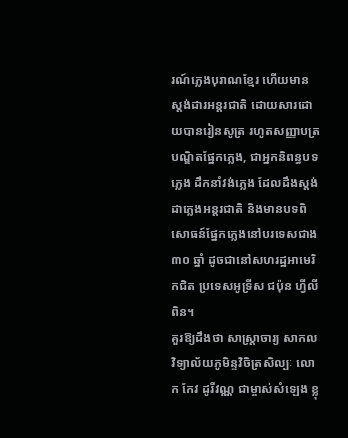រណ៍ភ្លេងបុរាណខ្មែរ ហើយមានស្ដង់ដារអន្តរជាតិ ដោយសារដោយបានរៀនសូត្រ រហូតសញ្ញាបត្របណ្ឌិតផ្នែកភ្លេង, ជាអ្នកនិពន្ធបទភ្លេង ដឹកនាំវង់ភ្លេង ដែលដឹងស្ដង់ដាភ្លេងអន្តរជាតិ និងមានបទពិសោធន៍ផ្នែកភ្លេងនៅបរទេសជាង ៣០ ឆ្នាំ ដូចជានៅសហរដ្ឋអាមេរិកជិត ប្រទេសអូទ្រីស ជប៉ុន ហ្វីលីពិន។
គួរឱ្យដឹងថា សាស្ត្រាចារ្យ សាកលវិទ្យាល័យភូមិន្ទវិចិត្រសិល្បៈ លោក កែវ ដូរីវណ្ណ ជាម្ចាស់សំឡេង ខ្លុ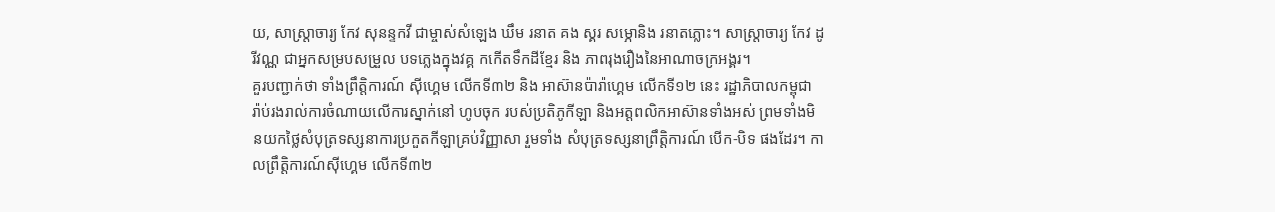យ, សាស្រ្តាចារ្យ កែវ សុនន្ទកវី ជាម្ចាស់សំឡេង ឃឹម រនាត គង ស្គរ សម្ភោនិង រនាតភ្លោះ។ សាស្ត្រាចារ្យ កែវ ដូរីវណ្ណ ជាអ្នកសម្របសម្រួល បទភ្លេងក្នុងវគ្គ កកេីតទឹកដីខ្មែរ និង ភាពរុងរឿងនៃអាណាចក្រអង្គរ។
គួរបញ្ជាក់ថា ទាំងព្រឹត្តិការណ៍ ស៊ីហ្គេម លើកទី៣២ និង អាស៊ានប៉ារ៉ាហ្គេម លើកទី១២ នេះ រដ្ឋាភិបាលកម្ពុជា រ៉ាប់រងរាល់ការចំណាយលើការស្នាក់នៅ ហូបចុក របស់ប្រតិភូកីឡា និងអត្តពលិកអាស៊ានទាំងអស់ ព្រមទាំងមិនយកថ្លៃសំបុត្រទស្សនាការប្រកួតកីឡាគ្រប់វិញ្ញាសា រួមទាំង សំបុត្រទស្សនាព្រឹត្តិការណ៍ បើក-បិទ ផងដែរ។ កាលព្រឹត្តិការណ៍ស៊ីហ្គេម លើកទី៣២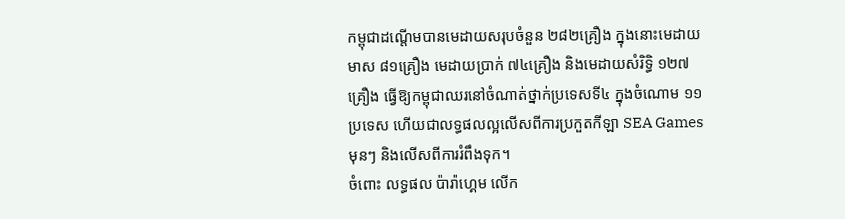កម្ពុជាដណ្ដើមបានមេដាយសរុបចំនួន ២៨២គ្រឿង ក្នុងនោះមេដាយមាស ៨១គ្រឿង មេដាយប្រាក់ ៧៤គ្រឿង និងមេដាយសំរិទ្ធិ ១២៧គ្រឿង ធ្វើឱ្យកម្ពុជាឈរនៅចំណាត់ថ្នាក់ប្រទេសទី៤ ក្នុងចំណោម ១១ប្រទេស ហើយជាលទ្ធផលល្អលើសពីការប្រកួតកីឡា SEA Games មុនៗ និងលើសពីការរំពឹងទុក។
ចំពោះ លទ្ធផល ប៉ារ៉ាហ្គេម លើក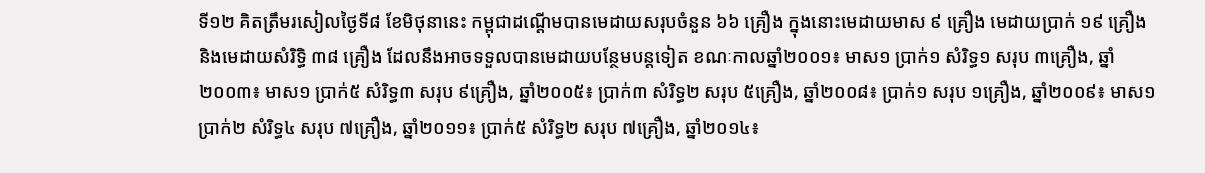ទី១២ គិតត្រឹមរសៀលថ្ងៃទី៨ ខែមិថុនានេះ កម្ពុជាដណ្ដើមបានមេដាយសរុបចំនួន ៦៦ គ្រឿង ក្នុងនោះមេដាយមាស ៩ គ្រឿង មេដាយប្រាក់ ១៩ គ្រឿង និងមេដាយសំរិទ្ធិ ៣៨ គ្រឿង ដែលនឹងអាចទទួលបានមេដាយបន្ថែមបន្តទៀត ខណៈកាលឆ្នាំ២០០១៖ មាស១ ប្រាក់១ សំរិទ្ធ១ សរុប ៣គ្រឿង, ឆ្នាំ២០០៣៖ មាស១ ប្រាក់៥ សំរិទ្ធ៣ សរុប ៩គ្រឿង, ឆ្នាំ២០០៥៖ ប្រាក់៣ សំរិទ្ធ២ សរុប ៥គ្រឿង, ឆ្នាំ២០០៨៖ ប្រាក់១ សរុប ១គ្រឿង, ឆ្នាំ២០០៩៖ មាស១ ប្រាក់២ សំរិទ្ធ៤ សរុប ៧គ្រឿង, ឆ្នាំ២០១១៖ ប្រាក់៥ សំរិទ្ធ២ សរុប ៧គ្រឿង, ឆ្នាំ២០១៤៖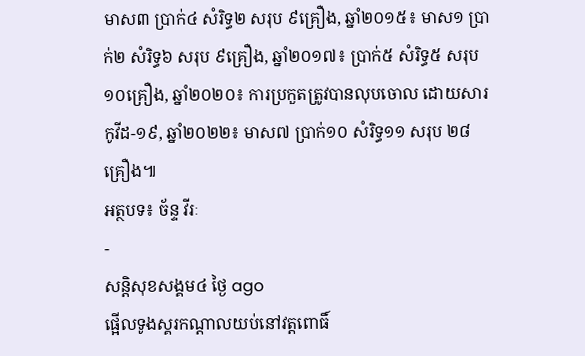មាស៣ ប្រាក់៤ សំរិទ្ធ២ សរុប ៩គ្រឿង, ឆ្នាំ២០១៥៖ មាស១ ប្រាក់២ សំរិទ្ធ៦ សរុប ៩គ្រឿង, ឆ្នាំ២០១៧៖ ប្រាក់៥ សំរិទ្ធ៥ សរុប ១០គ្រឿង, ឆ្នាំ២០២០៖ ការប្រកួតត្រូវបានលុបចោល ដោយសារកូវីដ-១៩, ឆ្នាំ២០២២៖ មាស៧ ប្រាក់១០ សំរិទ្ធ១១ សរុប ២៨គ្រឿង៕
អត្ថបទ៖ ច័ន្ទ វីរៈ
-
សន្តិសុខសង្គម៤ ថ្ងៃ ago
ផ្អើលទូងស្គរកណ្ដាលយប់នៅវត្តពោធិ៍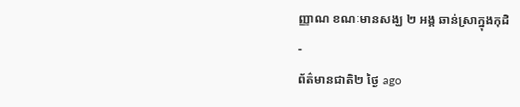ញ្ញាណ ខណៈមានសង្ឃ ២ អង្គ ឆាន់ស្រាក្នុងកុដិ
-
ព័ត៌មានជាតិ២ ថ្ងៃ ago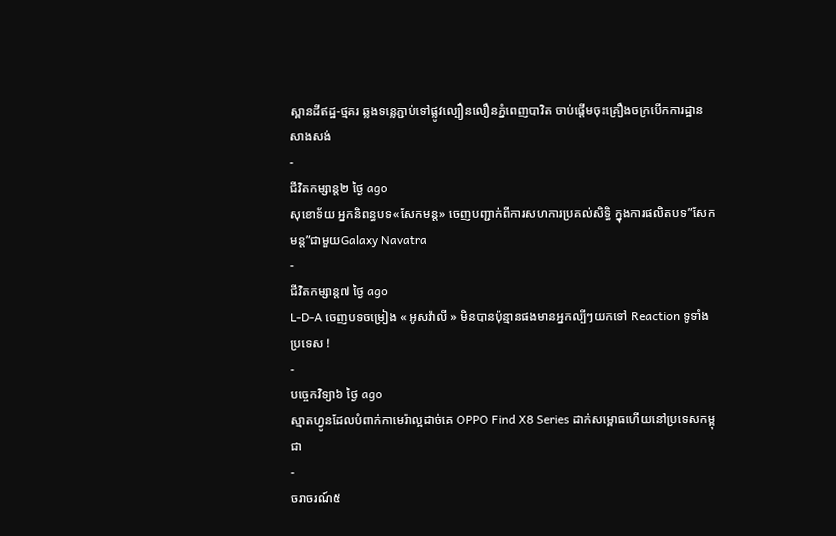ស្ពានដីឥដ្ឋ-ថ្មគរ ឆ្លងទន្លេភ្ជាប់ទៅផ្លូវល្បឿនលឿនភ្នំពេញបាវិត ចាប់ផ្តើមចុះគ្រឿងចក្របើកការដ្ឋានសាងសង់
-
ជីវិតកម្សាន្ដ២ ថ្ងៃ ago
សុខោទ័យ អ្នកនិពន្ធបទ«សែកមន្ដ» ចេញបញ្ជាក់ពីការសហការប្រគល់សិទ្ធិ ក្នុងការផលិតបទ”សែកមន្ត”ជាមួយGalaxy Navatra
-
ជីវិតកម្សាន្ដ៧ ថ្ងៃ ago
L-D-A ចេញបទចម្រៀង « អូសវ៉ាលី » មិនបានប៉ុន្មានផងមានអ្នកល្បីៗយកទៅ Reaction ទូទាំងប្រទេស !
-
បច្ចេកវិទ្យា៦ ថ្ងៃ ago
ស្មាតហ្វូនដែលបំពាក់កាមេរ៉ាល្អដាច់គេ OPPO Find X8 Series ដាក់សម្ពោធហើយនៅប្រទេសកម្ពុជា
-
ចរាចរណ៍៥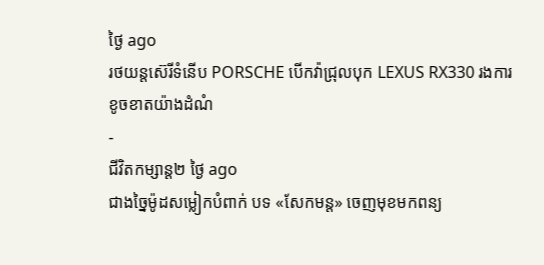ថ្ងៃ ago
រថយន្តស៊េរីទំនើប PORSCHE បើកវ៉ាជ្រុលបុក LEXUS RX330 រងការខូចខាតយ៉ាងដំណំ
-
ជីវិតកម្សាន្ដ២ ថ្ងៃ ago
ជាងច្នៃម៉ូដសម្លៀកបំពាក់ បទ «សែកមន្ត» ចេញមុខមកពន្យ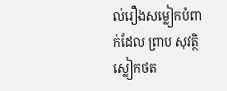ល់រឿងសម្លៀកបំពាក់ដែល ព្រាប សុវត្ថិ ស្លៀកថត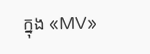ក្នុង «MV»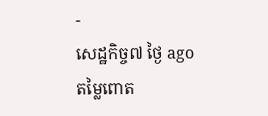-
សេដ្ឋកិច្ច៧ ថ្ងៃ ago
តម្លៃពោត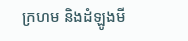ក្រហម និងដំឡូងមី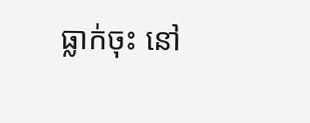ធ្លាក់ចុះ នៅ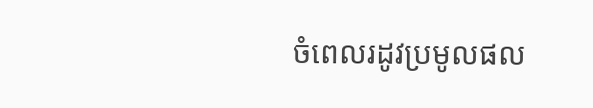ចំពេលរដូវប្រមូលផល